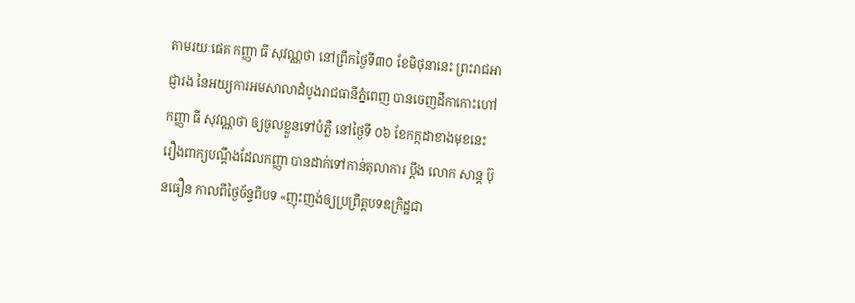តាមរយៈផេគ កញ្ញា ធី សុវណ្ណថា នៅព្រឹកថ្ងៃទី៣០ ខែមិថុនានេះ ព្រះរាជអាជ្ញារង នៃអយ្យការអមសាលាដំបូងរាជធានីភ្នំពេញ បានចេញដីកាកោះហៅ កញ្ញា ធី សុវណ្ណថា ឲ្យចូលខ្លួនទៅបំភ្លឺ នៅថ្ងៃទី ០៦ ខែកក្កដាខាងមុខនេះ រឿងពាក្យបណ្ដឹងដែលកញ្ញា បានដាក់ទៅកាន់តុលាការ ប្ដឹង លោក សាន្ដ ប៊ុនធឿន កាលពីថ្ងៃច័ន្ទពីបទ «ញុះញង់ឲ្យប្រព្រឹត្តបទឧក្រិដ្ឋជា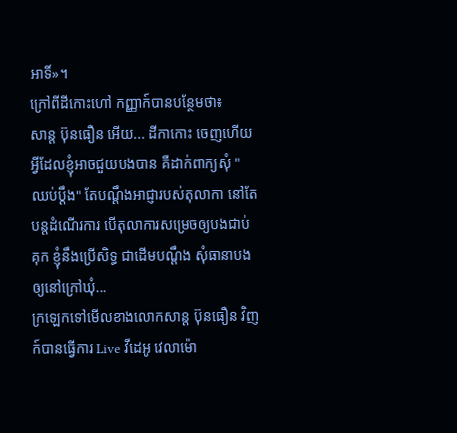អាទិ៍»។
ក្រៅពីដីកោះហៅ កញ្ញាក៍បានបន្ថែមថា៖
សាន្ត ប៊ុនធឿន អើយ... ដីកាកោះ ចេញហើយ អ្វីដែលខ្ញុំអាចជួយបងបាន គឺដាក់ពាក្យសុំ "ឈប់ប្តឹង" តែបណ្តឹងអាជ្ញារបស់តុលាកា នៅតែបន្តដំណើរការ បើតុលាការសម្រេចឲ្យបងជាប់គុក ខ្ញុំនឹងប្រើសិទ្ធ ជាដើមបណ្តឹង សុំធានាបងឲ្យនៅក្រៅឃុំ...
ក្រឡេកទៅមើលខាងលោកសាន្ត ប៊ុនធឿន វិញ ក៍បានធ្វើការ Live វីដេអូ វេលាម៉ោ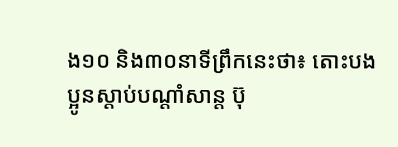ង១០ និង៣០នាទីព្រឹកនេះថា៖ តោះបងប្អូនស្តាប់បណ្តាំសាន្ត ប៊ុ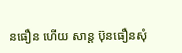នធឿន ហើយ សាន្ត ប៊ុនធឿនសុំ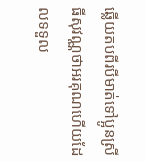ឆ្លើយតបពីរបីមាត់ទៅប្អូនស្រី ធីសុវណ្ណថាអរគុណហើយដែលទទួល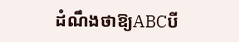ដំណឹងថាឱ្យABCបី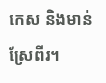កេស និងមាន់ស្រែពីរ។